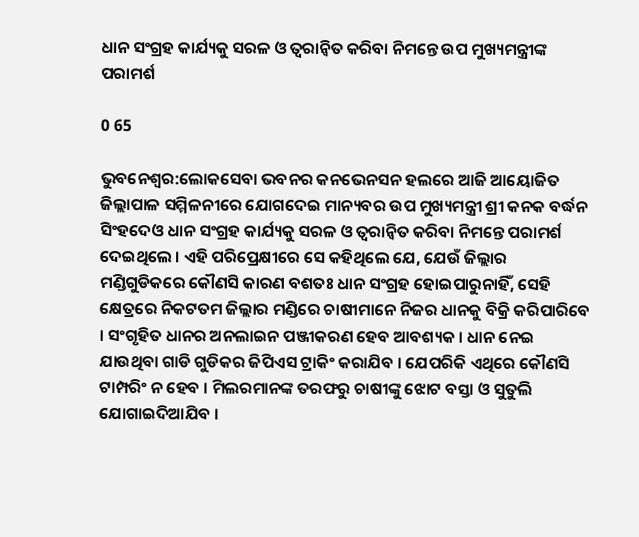ଧାନ ସଂଗ୍ରହ କାର୍ଯ୍ୟକୁ ସରଳ ଓ ତ୍ୱରାନ୍ୱିତ କରିବା ନିମନ୍ତେ ଉପ ମୁଖ୍ୟମନ୍ତ୍ରୀଙ୍କ ପରାମର୍ଶ

0 65

ଭୁବନେଶ୍ୱର:ଲୋକସେବା ଭବନର କନଭେନସନ ହଲରେ ଆଜି ଆୟୋଜିତ ଜିଲ୍ଲାପାଳ ସମ୍ମିଳନୀରେ ଯୋଗଦେଇ ମାନ୍ୟବର ଉପ ମୁଖ୍ୟମନ୍ତ୍ରୀ ଶ୍ରୀ କନକ ବର୍ଦ୍ଧନ ସିଂହଦେଓ ଧାନ ସଂଗ୍ରହ କାର୍ଯ୍ୟକୁ ସରଳ ଓ ତ୍ୱରାନ୍ୱିତ କରିବା ନିମନ୍ତେ ପରାମର୍ଶ ଦେଇଥିଲେ । ଏହି ପରିପ୍ରେକ୍ଷୀରେ ସେ କହିଥିଲେ ଯେ, ଯେଉଁ ଜିଲ୍ଲାର ମଣ୍ଡିଗୁଡିକରେ କୌଣସି କାରଣ ବଶତଃ ଧାନ ସଂଗ୍ରହ ହୋଇପାରୁନାହିଁ, ସେହି କ୍ଷେତ୍ରରେ ନିକଟତମ ଜିଲ୍ଲାର ମଣ୍ଡିରେ ଚାଷୀମାନେ ନିଜର ଧାନକୁ ବିକ୍ରି କରିପାରିବେ । ସଂଗୃହିତ ଧାନର ଅନଲାଇନ ପଞ୍ଜୀକରଣ ହେବ ଆବଶ୍ୟକ । ଧାନ ନେଇ ଯାଉଥିବା ଗାଡି ଗୁଡିକର ଜିପିଏସ ଟ୍ରାକିଂ କରାଯିବ । ଯେପରିକି ଏଥିରେ କୌଣସି ଟାମ୍ପରିଂ ନ ହେବ । ମିଲରମାନଙ୍କ ତରଫରୁ ଚାଷୀଙ୍କୁ ଝୋଟ ବସ୍ତା ଓ ସୁତୁଲି ଯୋଗାଇଦିଆଯିବ ।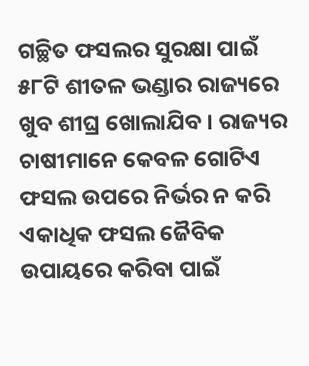ଗଚ୍ଛିତ ଫସଲର ସୁରକ୍ଷା ପାଇଁ ୫୮ଟି ଶୀତଳ ଭଣ୍ଡାର ରାଜ୍ୟରେ ଖୁବ ଶୀଘ୍ର ଖୋଲାଯିବ । ରାଜ୍ୟର ଚାଷୀମାନେ କେବଳ ଗୋଟିଏ ଫସଲ ଉପରେ ନିର୍ଭର ନ କରି ଏକାଧିକ ଫସଲ ଜୈବିକ ଉପାୟରେ କରିବା ପାଇଁ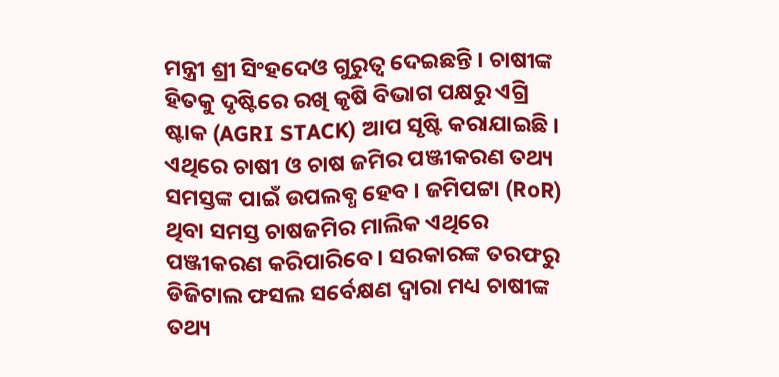ମନ୍ତ୍ରୀ ଶ୍ରୀ ସିଂହଦେଓ ଗୁରୁତ୍ୱ ଦେଇଛନ୍ତି । ଚାଷୀଙ୍କ ହିତକୁ ଦୃଷ୍ଟିରେ ରଖି କୃଷି ବିଭାଗ ପକ୍ଷରୁ ଏଗ୍ରି ଷ୍ଟାକ (AGRI STACK) ଆପ ସୃଷ୍ଟି କରାଯାଇଛି । ଏଥିରେ ଚାଷୀ ଓ ଚାଷ ଜମିର ପଞ୍ଜୀକରଣ ତଥ୍ୟ ସମସ୍ତଙ୍କ ପାଇଁ ଉପଲବ୍ଧ ହେବ । ଜମିପଟ୍ଟା (RoR) ଥିବା ସମସ୍ତ ଚାଷଜମିର ମାଲିକ ଏଥିରେ ପଞ୍ଜୀକରଣ କରିପାରିବେ । ସରକାରଙ୍କ ତରଫରୁ ଡିଜିଟାଲ ଫସଲ ସର୍ବେକ୍ଷଣ ଦ୍ଵାରା ମଧ୍ୟ ଚାଷୀଙ୍କ ତଥ୍ୟ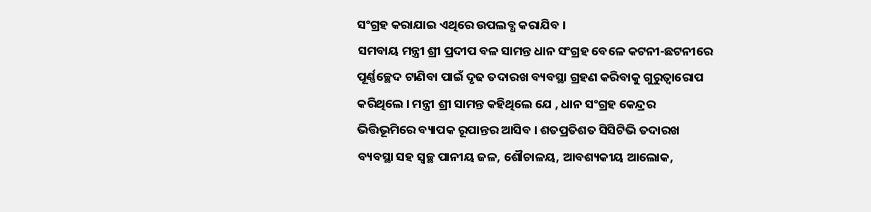ସଂଗ୍ରହ କରାଯାଇ ଏଥିରେ ଉପଲବ୍ଧ କରାଯିବ ।
ସମବାୟ ମନ୍ତ୍ରୀ ଶ୍ରୀ ପ୍ରଦୀପ ବଳ ସାମନ୍ତ ଧାନ ସଂଗ୍ରହ ବେଳେ କଟନୀ-ଛଟନୀରେ ପୂର୍ଣ୍ଣଚ୍ଛେଦ ଟାଣିବା ପାଇଁ ଦୃଢ ତଦାରଖ ବ୍ୟବସ୍ଥା ଗ୍ରହଣ କରିବାକୁ ଗୁରୁତ୍ଵାରୋପ କରିଥିଲେ । ମନ୍ତ୍ରୀ ଶ୍ରୀ ସାମନ୍ତ କହିଥିଲେ ଯେ , ଧାନ ସଂଗ୍ରହ କେନ୍ଦ୍ରର ଭିତ୍ତିଭୂମିରେ ବ୍ୟାପକ ରୂପାନ୍ତର ଆସିବ । ଶତପ୍ରତିଶତ ସିସିଟିଭି ତଦାରଖ ବ୍ୟବସ୍ଥା ସହ ସ୍ଵଚ୍ଛ ପାନୀୟ ଜଳ, ଶୌଚାଳୟ, ଆବଶ୍ୟକୀୟ ଆଲୋକ,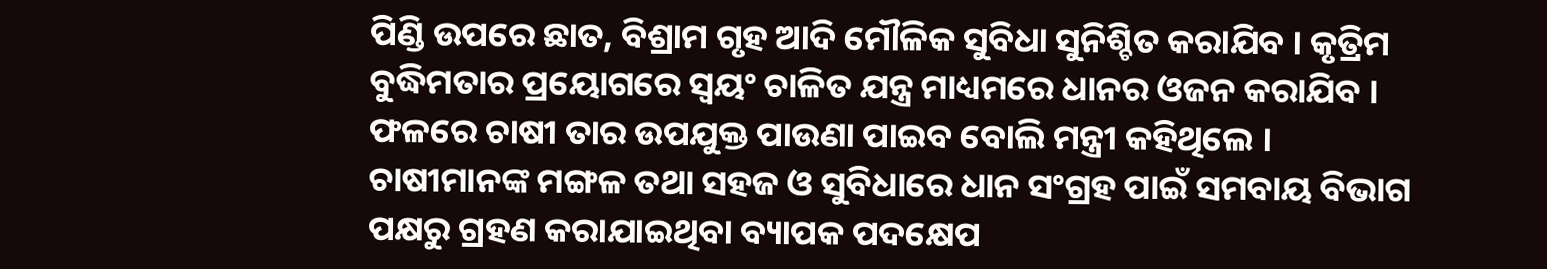ପିଣ୍ଡି ଉପରେ ଛାତ, ବିଶ୍ରାମ ଗୃହ ଆଦି ମୌଳିକ ସୁବିଧା ସୁନିଶ୍ଚିତ କରାଯିବ । କୃତ୍ରିମ ବୁଦ୍ଧିମତାର ପ୍ରୟୋଗରେ ସ୍ଵୟଂ ଚାଳିତ ଯନ୍ତ୍ର ମାଧ୍ୟମରେ ଧାନର ଓଜନ କରାଯିବ । ଫଳରେ ଚାଷୀ ତାର ଉପଯୁକ୍ତ ପାଉଣା ପାଇବ ବୋଲି ମନ୍ତ୍ରୀ କହିଥିଲେ ।
ଚାଷୀମାନଙ୍କ ମଙ୍ଗଳ ତଥା ସହଜ ଓ ସୁବିଧାରେ ଧାନ ସଂଗ୍ରହ ପାଇଁ ସମବାୟ ବିଭାଗ ପକ୍ଷରୁ ଗ୍ରହଣ କରାଯାଇଥିବା ବ୍ୟାପକ ପଦକ୍ଷେପ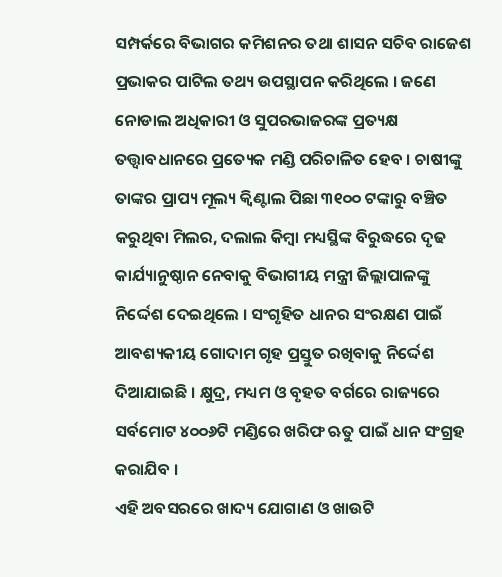ସମ୍ପର୍କରେ ବିଭାଗର କମିଶନର ତଥା ଶାସନ ସଚିବ ରାଜେଶ ପ୍ରଭାକର ପାଟିଲ ତଥ୍ୟ ଉପସ୍ଥାପନ କରିଥିଲେ । ଜଣେ ନୋଡାଲ ଅଧିକାରୀ ଓ ସୁପରଭାଜରଙ୍କ ପ୍ରତ୍ୟକ୍ଷ ତତ୍ତ୍ଵାବଧାନରେ ପ୍ରତ୍ୟେକ ମଣ୍ଡି ପରିଚାଳିତ ହେବ । ଚାଷୀଙ୍କୁ ତାଙ୍କର ପ୍ରାପ୍ୟ ମୂଲ୍ୟ କ୍ଵିଣ୍ଟାଲ ପିଛା ୩୧୦୦ ଟଙ୍କାରୁ ବଞ୍ଚିତ କରୁଥିବା ମିଲର, ଦଲାଲ କିମ୍ବା ମଧ୍ୟସ୍ଥିଙ୍କ ବିରୁଦ୍ଧରେ ଦୃଢ କାର୍ଯ୍ୟାନୁଷ୍ଠାନ ନେବାକୁ ବିଭାଗୀୟ ମନ୍ତ୍ରୀ ଜିଲ୍ଲାପାଳଙ୍କୁ ନିର୍ଦ୍ଦେଶ ଦେଇଥିଲେ । ସଂଗୃହିତ ଧାନର ସଂରକ୍ଷଣ ପାଇଁ ଆବଶ୍ୟକୀୟ ଗୋଦାମ ଗୃହ ପ୍ରସ୍ତୁତ ରଖିବାକୁ ନିର୍ଦ୍ଦେଶ ଦିଆଯାଇଛି । କ୍ଷୁଦ୍ର, ମଧ୍ୟମ ଓ ବୃହତ ବର୍ଗରେ ରାଜ୍ୟରେ ସର୍ବମୋଟ ୪୦୦୬ଟି ମଣ୍ଡିରେ ଖରିଫ ଋତୁ ପାଇଁ ଧାନ ସଂଗ୍ରହ କରାଯିବ ।
ଏହି ଅବସରରେ ଖାଦ୍ୟ ଯୋଗାଣ ଓ ଖାଉଟି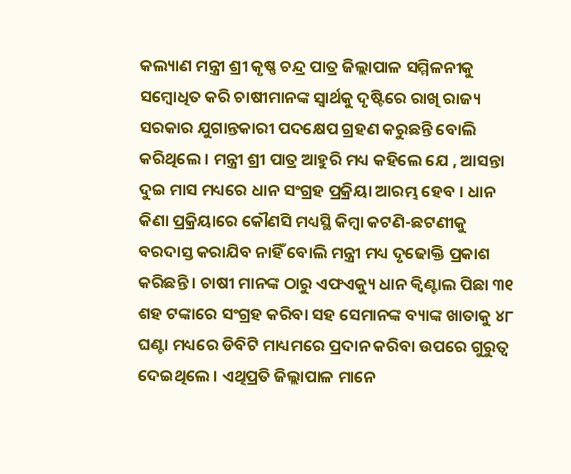କଲ୍ୟାଣ ମନ୍ତ୍ରୀ ଶ୍ରୀ କୃଷ୍ଣ ଚନ୍ଦ୍ର ପାତ୍ର ଜିଲ୍ଲାପାଳ ସମ୍ମିଳନୀକୁ ସମ୍ବୋଧିତ କରି ଚାଷୀମାନଙ୍କ ସ୍ୱାର୍ଥକୁ ଦୃଷ୍ଟିରେ ରାଖି ରାଜ୍ୟ ସରକାର ଯୁଗାନ୍ତକାରୀ ପଦକ୍ଷେପ ଗ୍ରହଣ କରୁଛନ୍ତି ବୋଲି କରିଥିଲେ । ମନ୍ତ୍ରୀ ଶ୍ରୀ ପାତ୍ର ଆହୁରି ମଧ୍ୟ କହିଲେ ଯେ , ଆସନ୍ତା ଦୁଇ ମାସ ମଧ୍ୟରେ ଧାନ ସଂଗ୍ରହ ପ୍ରକ୍ରିୟା ଆରମ୍ଭ ହେବ । ଧାନ କିଣା ପ୍ରକ୍ରିୟାରେ କୌଣସି ମଧ୍ୟସ୍ଥି କିମ୍ବା କଟଣି-ଛଟଣୀକୁ ବରଦାସ୍ତ କରାଯିବ ନାହିଁ ବୋଲି ମନ୍ତ୍ରୀ ମଧ୍ୟ ଦୃଢୋକ୍ତି ପ୍ରକାଶ କରିଛନ୍ତି । ଚାଷୀ ମାନଙ୍କ ଠାରୁ ଏଫଏକ୍ୟୁ ଧାନ କ୍ୱିଣ୍ଟାଲ ପିଛା ୩୧ ଶହ ଟଙ୍କାରେ ସଂଗ୍ରହ କରିବା ସହ ସେମାନଙ୍କ ବ୍ୟାଙ୍କ ଖାତାକୁ ୪୮ ଘଣ୍ଟା ମଧ୍ୟରେ ଡିବିଟି ମାଧ୍ୟମରେ ପ୍ରଦାନ କରିବା ଉପରେ ଗୁରୁତ୍ୱ ଦେଇଥିଲେ । ଏଥିପ୍ରତି ଜିଲ୍ଲାପାଳ ମାନେ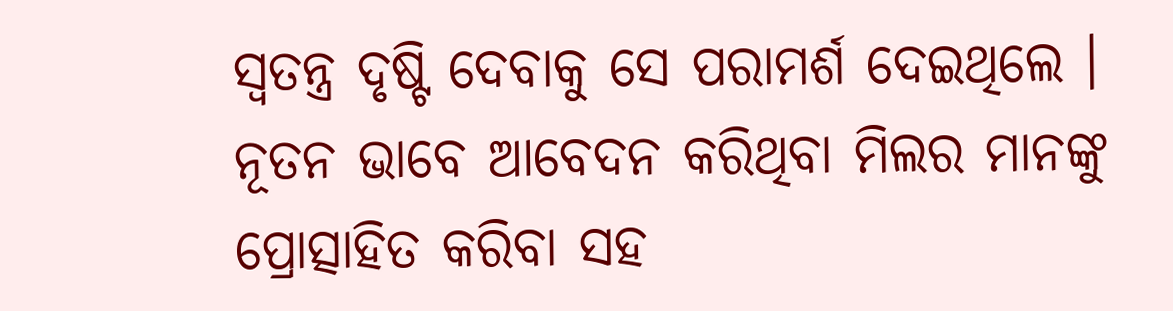ସ୍ୱତନ୍ତ୍ର ଦୃଷ୍ଟି ଦେବାକୁ ସେ ପରାମର୍ଶ ଦେଇଥିଲେ । ନୂତନ ଭାବେ ଆବେଦନ କରିଥିବା ମିଲର ମାନଙ୍କୁ ପ୍ରୋତ୍ସାହିତ କରିବା ସହ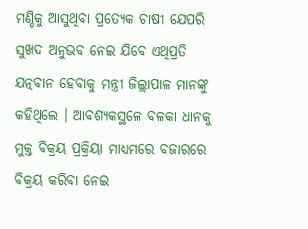ମଣ୍ଡିକୁ ଆସୁଥିବା ପ୍ରତ୍ୟେକ ଚାଷୀ ଯେପରି ସୁଖଦ ଅନୁଭବ ନେଇ ଯିବେ ଏଥିପ୍ରତି ଯତ୍ନବାନ ହେବାକୁ ମନ୍ତ୍ରୀ ଜିଲ୍ଲାପାଳ ମାନଙ୍କୁ କହିଥିଲେ । ଆବଶ୍ୟକସ୍ଥଳେ ବଳକା ଧାନକୁ ମୁକ୍ତ ବିକ୍ରୟ ପ୍ରକ୍ରିୟା ମାଧ୍ୟମରେ ବଜାରରେ ବିକ୍ରୟ କରିବା ନେଇ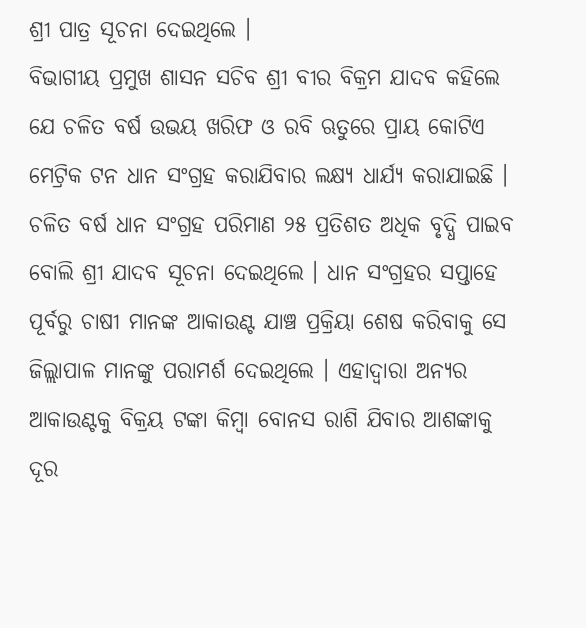ଶ୍ରୀ ପାତ୍ର ସୂଚନା ଦେଇଥିଲେ ।
ବିଭାଗୀୟ ପ୍ରମୁଖ ଶାସନ ସଚିବ ଶ୍ରୀ ବୀର ବିକ୍ରମ ଯାଦବ କହିଲେ ଯେ ଚଳିତ ବର୍ଷ ଉଭୟ ଖରିଫ ଓ ରବି ଋତୁରେ ପ୍ରାୟ କୋଟିଏ ମେଟ୍ରିକ ଟନ ଧାନ ସଂଗ୍ରହ କରାଯିବାର ଲକ୍ଷ୍ୟ ଧାର୍ଯ୍ୟ କରାଯାଇଛି । ଚଳିତ ବର୍ଷ ଧାନ ସଂଗ୍ରହ ପରିମାଣ ୨୫ ପ୍ରତିଶତ ଅଧିକ ବୃଦ୍ଧି ପାଇବ ବୋଲି ଶ୍ରୀ ଯାଦବ ସୂଚନା ଦେଇଥିଲେ । ଧାନ ସଂଗ୍ରହର ସପ୍ତାହେ ପୂର୍ବରୁ ଚାଷୀ ମାନଙ୍କ ଆକାଉଣ୍ଟ ଯାଞ୍ଚ ପ୍ରକ୍ରିୟା ଶେଷ କରିବାକୁ ସେ ଜିଲ୍ଲାପାଳ ମାନଙ୍କୁ ପରାମର୍ଶ ଦେଇଥିଲେ । ଏହାଦ୍ୱାରା ଅନ୍ୟର ଆକାଉଣ୍ଟକୁ ବିକ୍ରୟ ଟଙ୍କା କିମ୍ବା ବୋନସ ରାଶି ଯିବାର ଆଶଙ୍କାକୁ ଦୂର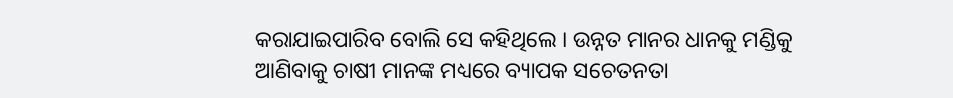କରାଯାଇପାରିବ ବୋଲି ସେ କହିଥିଲେ । ଉନ୍ନତ ମାନର ଧାନକୁ ମଣ୍ଡିକୁ ଆଣିବାକୁ ଚାଷୀ ମାନଙ୍କ ମଧ୍ୟରେ ବ୍ୟାପକ ସଚେତନତା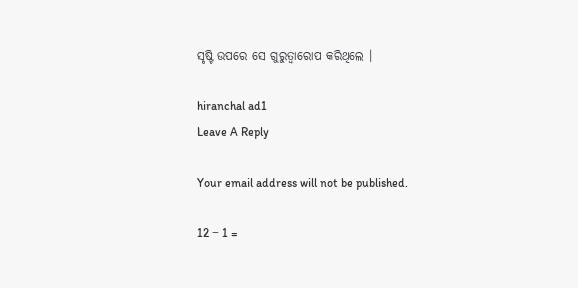ସୃଷ୍ଟି ଉପରେ ସେ ଗୁରୁତ୍ୱାରୋପ କରିଥିଲେ ।

hiranchal ad1
Leave A Reply

Your email address will not be published.

12 − 1 =